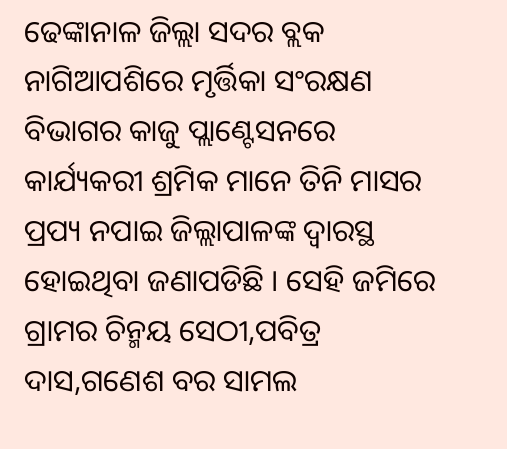ଢେଙ୍କାନାଳ ଜିଲ୍ଲା ସଦର ବ୍ଲକ ନାଗିଆପଶିରେ ମୃର୍ତ୍ତିକା ସଂରକ୍ଷଣ ବିଭାଗର କାଜୁ ପ୍ଲାଣ୍ଟେସନରେ କାର୍ଯ୍ୟକରୀ ଶ୍ରମିକ ମାନେ ତିନି ମାସର ପ୍ରପ୍ୟ ନପାଇ ଜିଲ୍ଲାପାଳଙ୍କ ଦ୍ୱାରସ୍ଥ ହୋଇଥିବା ଜଣାପଡିଛି । ସେହି ଜମିରେ ଗ୍ରାମର ଚିନ୍ମୟ ସେଠୀ,ପବିତ୍ର ଦାସ,ଗଣେଶ ବର ସାମଲ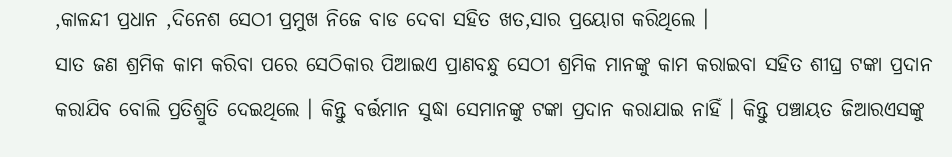,କାଳନ୍ଦୀ ପ୍ରଧାନ ,ଦିନେଶ ସେଠୀ ପ୍ରମୁଖ ନିଜେ ବାଡ ଦେବା ସହିତ ଖତ,ସାର ପ୍ରୟୋଗ କରିଥିଲେ ।
ସାତ ଜଣ ଶ୍ରମିକ କାମ କରିବା ପରେ ସେଠିକାର ପିଆଇଏ ପ୍ରାଣବନ୍ଧୁ ସେଠୀ ଶ୍ରମିକ ମାନଙ୍କୁ କାମ କରାଇବା ସହିତ ଶୀଘ୍ର ଟଙ୍କା ପ୍ରଦାନ କରାଯିବ ବୋଲି ପ୍ରତିଶ୍ରୁତି ଦେଇଥିଲେ । କିନ୍ତୁ ବର୍ତ୍ତମାନ ସୁଦ୍ଧା ସେମାନଙ୍କୁ ଟଙ୍କା ପ୍ରଦାନ କରାଯାଇ ନାହିଁ । କିନ୍ତୁ ପଞ୍ଚାୟତ ଜିଆରଏସଙ୍କୁ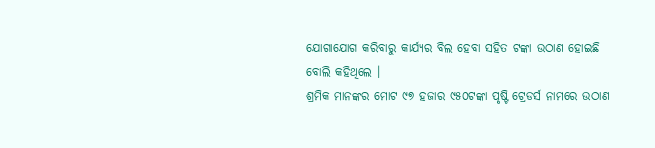ଯୋଗାଯୋଗ କରିବାରୁ କାର୍ଯ୍ୟର ବିଲ ହେବା ସହିତ ଟଙ୍କା ଉଠାଣ ହୋଇଛି ବୋଲି କହିଥିଲେ ।
ଶ୍ରମିକ ମାନଙ୍କର ମୋଟ ୯୭ ହଜାର ୯୫୦ଟଙ୍କା ପୃଷ୍ଟି ଟ୍ରେଡର୍ସ ନାମରେ ଉଠାଣ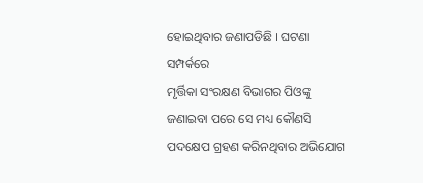ହୋଇଥିବାର ଜଣାପଡିଛି । ଘଟଣା ସମ୍ପର୍କରେ
ମୃର୍ତ୍ତିକା ସଂରକ୍ଷଣ ବିଭାଗର ପିଓଙ୍କୁ ଜଣାଇବା ପରେ ସେ ମଧ୍ୟ କୌଣସି ପଦକ୍ଷେପ ଗ୍ରହଣ କରିନଥିବାର ଅଭିଯୋଗ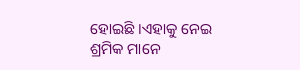ହୋଇଛି ।ଏହାକୁ ନେଇ ଶ୍ରମିକ ମାନେ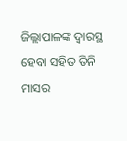ଜିଲ୍ଲାପାଳଙ୍କ ଦ୍ୱାରସ୍ଥ ହେବା ସହିତ ତିନି ମାସର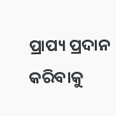ପ୍ରାପ୍ୟ ପ୍ରଦାନ କରିବାକୁ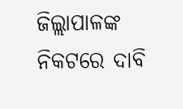ଜିଲ୍ଲାପାଳଙ୍କ ନିକଟରେ ଦାବି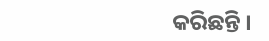କରିଛନ୍ତି ।